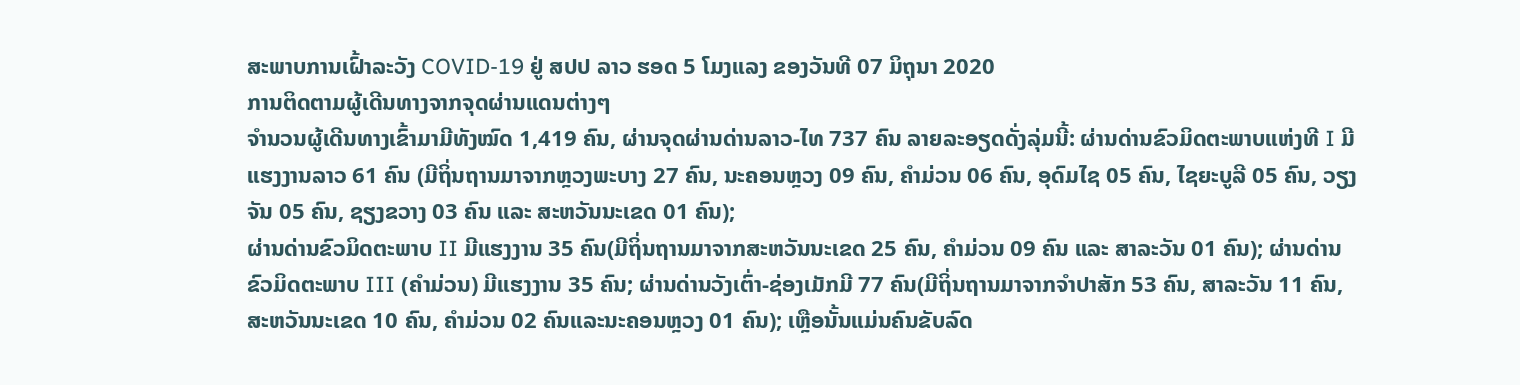ສະພາບການເຝົ້າລະວັງ COVID-19 ຢູ່ ສປປ ລາວ ຮອດ 5 ໂມງແລງ ຂອງວັນທີ 07 ມິຖຸນາ 2020
ການຕິດຕາມຜູ້ເດີນທາງຈາກຈຸດຜ່ານແດນຕ່າງໆ
ຈໍານວນຜູ້ເດີນທາງເຂົ້າມາມີທັງໝົດ 1,419 ຄົນ, ຜ່ານຈຸດຜ່ານດ່ານລາວ-ໄທ 737 ຄົນ ລາຍລະອຽດດັ່ງລຸ່ມນີ້: ຜ່ານດ່ານຂົວມິດຕະພາບແຫ່ງທີ I ມີແຮງງານລາວ 61 ຄົນ (ມີຖິ່ນຖານມາຈາກຫຼວງພະບາງ 27 ຄົນ, ນະຄອນຫຼວງ 09 ຄົນ, ຄຳມ່ວນ 06 ຄົນ, ອຸດົມໄຊ 05 ຄົນ, ໄຊຍະບູລີ 05 ຄົນ, ວຽງຈັນ 05 ຄົນ, ຊຽງຂວາງ 03 ຄົນ ແລະ ສະຫວັນນະເຂດ 01 ຄົນ);
ຜ່ານດ່ານຂົວມິດຕະພາບ II ມີແຮງງານ 35 ຄົນ(ມີຖິ່ນຖານມາຈາກສະຫວັນນະເຂດ 25 ຄົນ, ຄຳມ່ວນ 09 ຄົນ ແລະ ສາລະວັນ 01 ຄົນ); ຜ່ານດ່ານຂົວມິດຕະພາບ III (ຄຳມ່ວນ) ມີແຮງງານ 35 ຄົນ; ຜ່ານດ່ານວັງເຕົ່າ-ຊ່ອງເມັກມີ 77 ຄົນ(ມີຖິ່ນຖານມາຈາກຈຳປາສັກ 53 ຄົນ, ສາລະວັນ 11 ຄົນ, ສະຫວັນນະເຂດ 10 ຄົນ, ຄຳມ່ວນ 02 ຄົນແລະນະຄອນຫຼວງ 01 ຄົນ); ເຫຼືອນັ້ນແມ່ນຄົນຂັບລົດ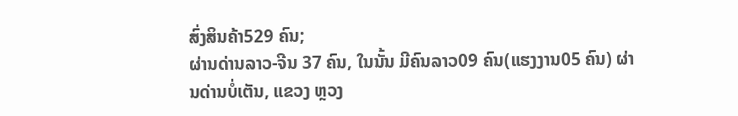ສົ່ງສິນຄ້າ529 ຄົນ;
ຜ່ານດ່ານລາວ-ຈີນ 37 ຄົນ, ໃນນັ້ນ ມີຄົນລາວ09 ຄົນ(ແຮງງານ05 ຄົນ) ຜ່ານດ່ານບໍ່ເຕັນ, ແຂວງ ຫຼວງ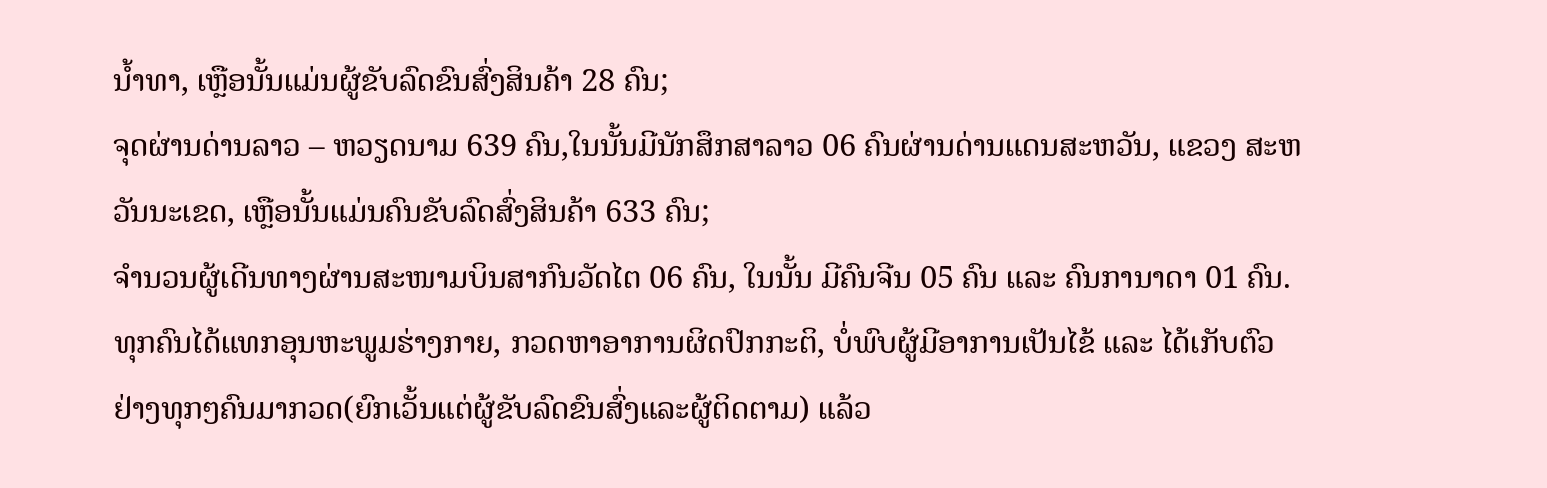ນໍ້າທາ, ເຫຼືອນັ້ນແມ່ນຜູ້ຂັບລົດຂົນສົ່ງສິນຄ້າ 28 ຄົນ;
ຈຸດຜ່ານດ່ານລາວ – ຫວຽດນາມ 639 ຄົນ,ໃນນັ້ນມີນັກສຶກສາລາວ 06 ຄົນຜ່ານດ່ານແດນສະຫວັນ, ແຂວງ ສະຫວັນນະເຂດ, ເຫຼືອນັ້ນແມ່ນຄົນຂັບລົດສົ່ງສິນຄ້າ 633 ຄົນ;
ຈຳນວນຜູ້ເດີນທາງຜ່ານສະໜາມບິນສາກົນວັດໄຕ 06 ຄົນ, ໃນນັ້ນ ມີຄົນຈີນ 05 ຄົນ ແລະ ຄົນການາດາ 01 ຄົນ.
ທຸກຄົນໄດ້ແທກອຸນຫະພູມຮ່າງກາຍ, ກວດຫາອາການຜິດປົກກະຕິ, ບໍ່ພົບຜູ້ມີອາການເປັນໄຂ້ ແລະ ໄດ້ເກັບຕົວຢ່າງທຸກໆຄົນມາກວດ(ຍົກເວັ້ນແຕ່ຜູ້ຂັບລົດຂົນສົ່ງແລະຜູ້ຕິດຕາມ) ແລ້ວ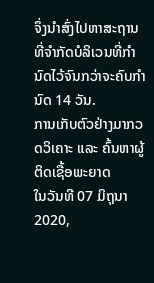ຈຶ່ງນຳສົ່ງໄປຫາສະຖານທີ່ຈຳກັດບໍລິເວນທີ່ກຳນົດໄວ້ຈົນກວ່າຈະຄົບກຳນົດ 14 ວັນ.
ການເກັບຕົວຢ່າງມາກວດວິເຄາະ ແລະ ຄົ້ນຫາຜູ້ຕິດເຊື້ອພະຍາດ
ໃນວັນທີ 07 ມິຖຸນາ 2020,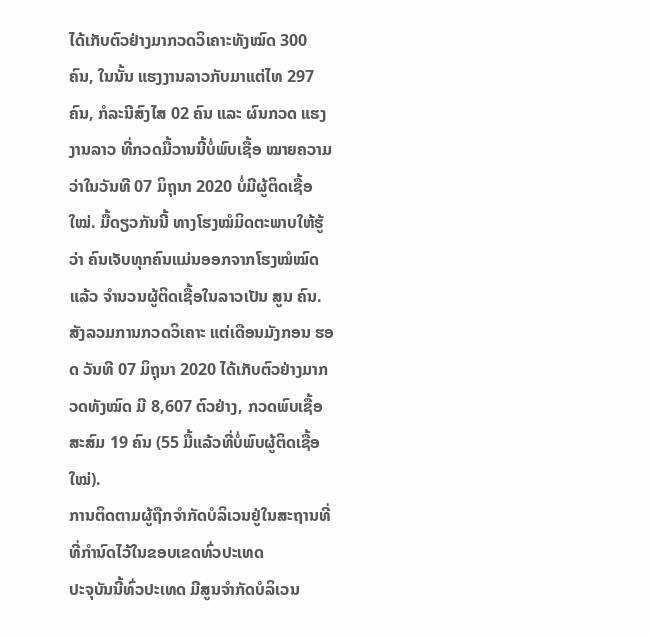ໄດ້ເກັບຕົວຢ່າງມາກວດວິເຄາະທັງໝົດ 300 ຄົນ, ໃນນັ້ນ ແຮງງານລາວກັບມາແຕ່ໄທ 297 ຄົນ, ກໍລະນີສົງໄສ 02 ຄົນ ແລະ ຜົນກວດ ແຮງງານລາວ ທີ່ກວດມື້ວານນີ້ບໍ່ພົບເຊື້ອ ໝາຍຄວາມວ່າໃນວັນທີ 07 ມິຖຸນາ 2020 ບໍ່ມີຜູ້ຕິດເຊື້ອໃໝ່. ມື້ດຽວກັນນີ້ ທາງໂຮງໝໍມິດຕະພາບໃຫ້ຮູ້ວ່າ ຄົນເຈັບທຸກຄົນແມ່ນອອກຈາກໂຮງໝໍໝົດ ແລ້ວ ຈໍານວນຜູ້ຕິດເຊື້ອໃນລາວເປັນ ສູນ ຄົນ.
ສັງລວມການກວດວິເຄາະ ແຕ່ເດືອນມັງກອນ ຮອດ ວັນທີ 07 ມິຖຸນາ 2020 ໄດ້ເກັບຕົວຢ່າງມາກວດທັງໝົດ ມີ 8,607 ຕົວຢ່າງ, ກວດພົບເຊື້ອສະສົມ 19 ຄົນ (55 ມື້ແລ້ວທີ່ບໍ່ພົບຜູ້ຕິດເຊື້ອໃໝ່).
ການຕິດຕາມຜູ້ຖືກຈຳກັດບໍລິເວນຢູ່ໃນສະຖານທີ່ ທີ່ກຳນົດໄວ້ໃນຂອບເຂດທົ່ວປະເທດ
ປະຈຸບັນນີ້ທົ່ວປະເທດ ມີສູນຈໍາກັດບໍລິເວນ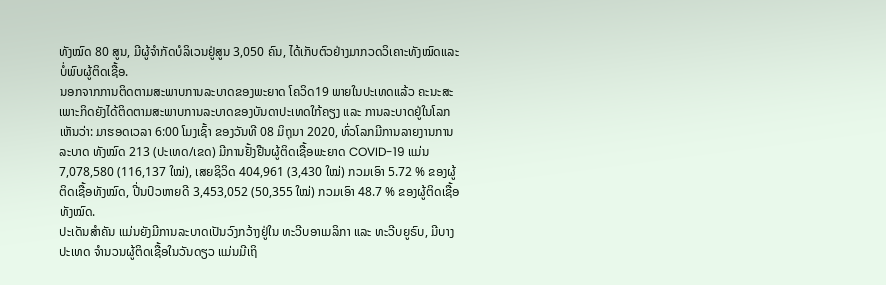ທັງໝົດ 80 ສູນ, ມີຜູ້ຈຳກັດບໍລິເວນຢູ່ສູນ 3,050 ຄົນ, ໄດ້ເກັບຕົວຢ່າງມາກວດວິເຄາະທັງໝົດແລະ ບໍ່ພົບຜູ້ຕິດເຊື້ອ.
ນອກຈາກການຕິດຕາມສະພາບການລະບາດຂອງພະຍາດ ໂຄວິດ19 ພາຍໃນປະເທດແລ້ວ ຄະນະສະເພາະກິດຍັງໄດ້ຕິດຕາມສະພາບການລະບາດຂອງບັນດາປະເທດໃກ້ຄຽງ ແລະ ການລະບາດຢູ່ໃນໂລກ ເຫັນວ່າ: ມາຮອດເວລາ 6:00 ໂມງເຊົ້າ ຂອງວັນທີ 08 ມິຖຸນາ 2020, ທົ່ວໂລກມີການລາຍງານການລະບາດ ທັງໝົດ 213 (ປະເທດ/ເຂດ) ມີການຢັ້ງຢືນຜູ້ຕິດເຊື້ອພະຍາດ COVID-19 ແມ່ນ 7,078,580 (116,137 ໃໝ່), ເສຍຊິວິດ 404,961 (3,430 ໃໝ່) ກວມເອົາ 5.72 % ຂອງຜູ້ຕິດເຊື້ອທັງໝົດ, ປີ່ນປົວຫາຍດີ 3,453,052 (50,355 ໃໝ່) ກວມເອົາ 48.7 % ຂອງຜູ້ຕິດເຊື້ອທັງໝົດ.
ປະເດັນສຳຄັນ ແມ່ນຍັງມີການລະບາດເປັນວົງກວ້າງຢູ່ໃນ ທະວີບອາເມລິກາ ແລະ ທະວີບຍູຣົບ, ມີບາງປະເທດ ຈໍານວນຜູ້ຕິດເຊື້ອໃນວັນດຽວ ແມ່ນມີເຖິ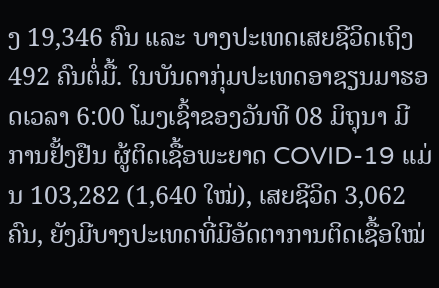ງ 19,346 ຄົນ ແລະ ບາງປະເທດເສຍຊີວິດເຖິງ 492 ຄົນຕໍ່ມື້. ໃນບັນດາກຸ່ມປະເທດອາຊຽນມາຮອດເວລາ 6:00 ໂມງເຊົ້າຂອງວັນທີ 08 ມິຖຸນາ ມີການຢັ້ງຢືນ ຜູ້ຕິດເຊື້ອພະຍາດ COVID-19 ແມ່ນ 103,282 (1,640 ໃໝ່), ເສຍຊີວິດ 3,062 ຄົນ, ຍັງມີບາງປະເທດທີ່ມີອັດຕາການຕິດເຊື້ອໃໝ່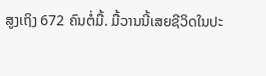ສູງເຖິງ 672 ຄົນຕໍ່ມື້. ມື້ວານນີ້ເສຍຊີວິດໃນປະ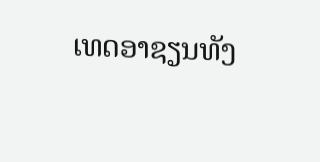ເທດອາຊຽນທັງ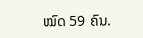ໝົດ 59 ຄົນ.